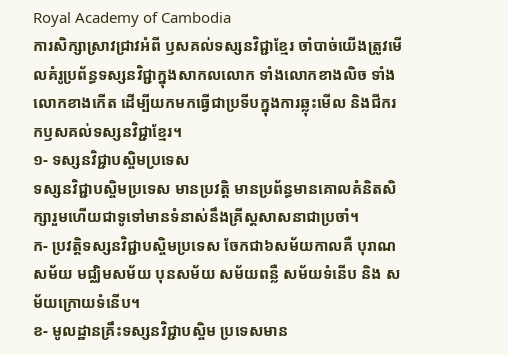Royal Academy of Cambodia
ការសិក្សាស្រាវជ្រាវអំពី ឫសគល់ទស្សនវិជ្ជាខ្មែរ ចាំបាច់យើងត្រូវមើលគំរូប្រព័ន្ធទស្សនវិជ្ជាក្នុងសាកលលោក ទាំងលោកខាងលិច ទាំងលោកខាងកើត ដើម្បីយកមកធ្វើជាប្រទីបក្នុងការឆ្លុះមើល និងជីករកឫសគល់ទស្សនវិជ្ជាខ្មែរ។
១- ទស្សនវិជ្ជាបស្ចិមប្រទេស
ទស្សនវិជ្ជាបស្ចិមប្រទេស មានប្រវត្តិ មានប្រព័ន្ធមានគោលគំនិតសិក្សារួមហើយជាទូទៅមានទំនាស់នឹងគ្រីស្តសាសនាជាប្រចាំ។
ក- ប្រវត្តិទស្សនវិជ្ជាបស្ចិមប្រទេស ចែកជា៦សម័យកាលគឺ បុរាណសម័យ មជ្ឈិមសម័យ បុនសម័យ សម័យពន្លឺ សម័យទំនើប និង សម័យក្រោយទំនើប។
ខ- មូលដ្ឋានគ្រឹះទស្សនវិជ្ជាបស្ចិម ប្រទេសមាន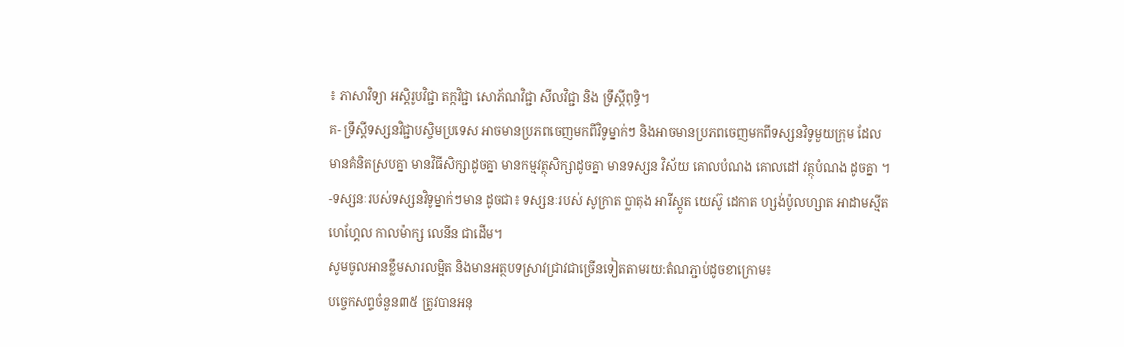៖ ភាសាវិទ្យា អស្តិរូបវិជ្ជា តក្កវិជ្ជា សោភ័ណវិជ្ជា សីលវិជ្ជា និង ទ្រឹស្តីពុទ្ធិ។
គ- ទ្រឹស្តីទស្សនវិជ្ជាបស្ចិមប្រទេស អាចមានប្រភពចេញមកពីវិទូម្នាក់ៗ និងអាចមានប្រភពចេញមកពីទស្សនវិទូមួយក្រុម ដែលមានគំនិតស្របគ្នា មានវិធីសិក្សាដូចគ្នា មានកម្មវត្ថុសិក្សាដូចគ្នា មានទស្សន វិស័យ គោលបំណង គោលដៅ វត្ថុបំណង ដូចគ្នា ។
-ទស្សនៈរបស់ទស្សនវិទូម្នាក់ៗមាន ដូចជា៖ ទស្សនៈរបស់ សូក្រាត ប្លាតុង អារីស្តូត យេស៊ូ ដេកាត ហ្សង់ប៉ូលហ្សាត អាដាមស្មីត ហេហ្គែល កាលម៉ាក្ស លេនីន ជាដើម។
សូមចូលអានខ្លឹមសារលម្អិត និងមានអត្ថបទស្រាវជ្រាវជាច្រើនទៀតតាមរយ:តំណភ្ជាប់ដូចខាក្រោម៖
បច្ចេកសព្ទចំនួន៣៥ ត្រូវបានអនុ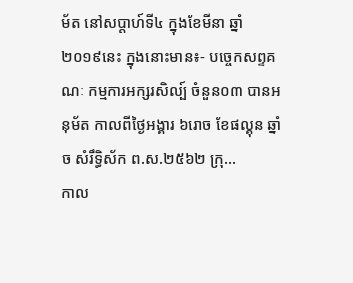ម័ត នៅសប្តាហ៍ទី៤ ក្នុងខែមីនា ឆ្នាំ២០១៩នេះ ក្នុងនោះមាន៖- បច្ចេកសព្ទគណៈ កម្មការអក្សរសិល្ប៍ ចំនួន០៣ បានអនុម័ត កាលពីថ្ងៃអង្គារ ៦រោច ខែផល្គុន ឆ្នាំច សំរឹទ្ធិស័ក ព.ស.២៥៦២ ក្រុ...
កាល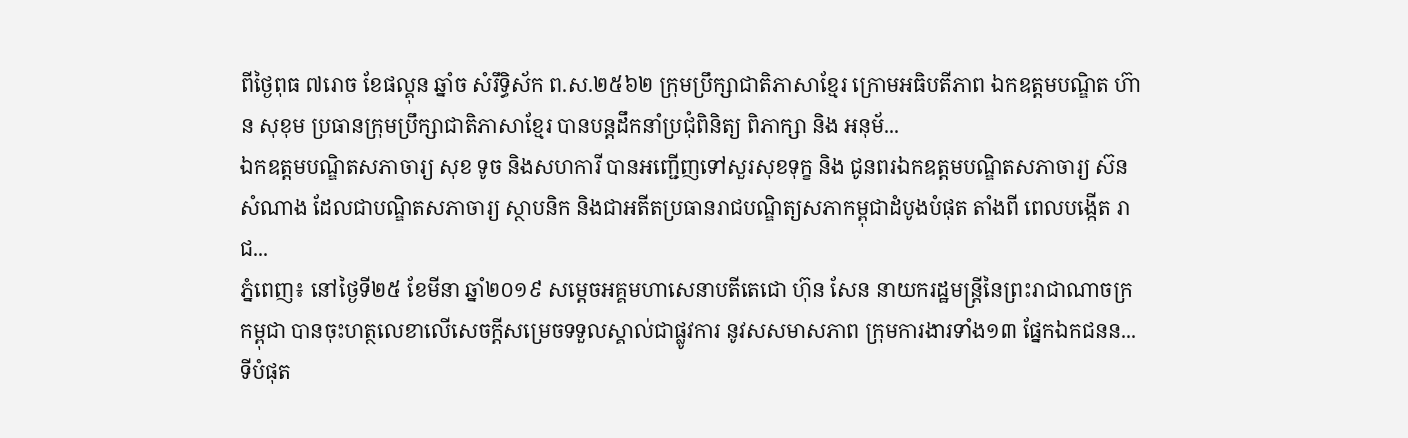ពីថ្ងៃពុធ ៧រោច ខែផល្គុន ឆ្នាំច សំរឹទ្ធិស័ក ព.ស.២៥៦២ ក្រុមប្រឹក្សាជាតិភាសាខ្មែរ ក្រោមអធិបតីភាព ឯកឧត្តមបណ្ឌិត ហ៊ាន សុខុម ប្រធានក្រុមប្រឹក្សាជាតិភាសាខ្មែរ បានបន្តដឹកនាំប្រជុំពិនិត្យ ពិភាក្សា និង អនុម័...
ឯកឧត្តមបណ្ឌិតសភាចារ្យ សុខ ទូច និងសហការី បានអញ្ជើញទៅសួរសុខទុក្ខ និង ជូនពរឯកឧត្តមបណ្ឌិតសភាចារ្យ ស៊ន សំណាង ដែលជាបណ្ឌិតសភាចារ្យ ស្ថាបនិក និងជាអតីតប្រធានរាជបណ្ឌិត្យសភាកម្ពុជាដំបូងបំផុត តាំងពី ពេលបង្កើត រាជ...
ភ្នំពេញ៖ នៅថ្ងៃទី២៥ ខែមីនា ឆ្នាំ២០១៩ សម្ដេចអគ្គមហាសេនាបតីតេជោ ហ៊ុន សែន នាយករដ្ឋមន្ត្រីនៃព្រះរាជាណាចក្រកម្ពុជា បានចុះហត្ថលេខាលើសេចក្តីសម្រេចទទួលស្គាល់ជាផ្លូវការ នូវសសមាសភាព ក្រុមការងារទាំង១៣ ផ្នែកឯកជនន...
ទីបំផុត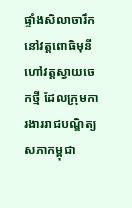ផ្ទាំងសិលាចារឹកនៅវត្តពោធិមុនីហៅវត្តស្វាយចេកថ្មី ដែលក្រុមការងាររាជបណ្ឌិត្យសភាកម្ពុជា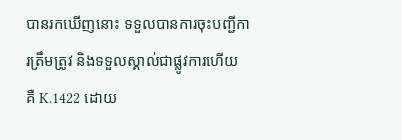បានរកឃើញនោះ ទទួលបានការចុះបញ្ជីការត្រឹមត្រូវ និងទទួលស្គាល់ជាផ្លូវការហើយ គឺ K.1422 ដោយ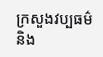ក្រសួងវប្បធម៌និង